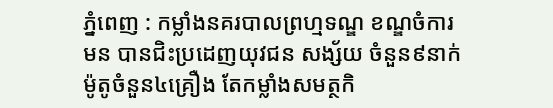ភ្នំពេញ : កម្លាំងនគរបាលព្រហ្មទណ្ឌ ខណ្ឌចំការមន បានជិះប្រដេញយុវជន សង្ស័យ ចំនួន៩នាក់ ម៉ូតូចំនួន៤គ្រឿង តែកម្លាំងសមត្ថកិ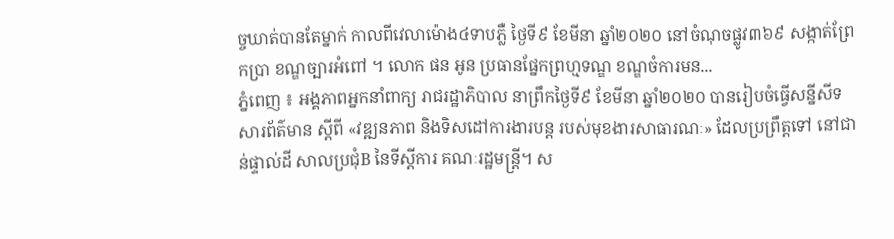ច្ចឃាត់បានតែម្នាក់ កាលពីវេលាម៉ោង៤ទាបភ្លឺ ថ្ងៃទី៩ ខែមីនា ឆ្នាំ២០២០ នៅចំណុចផ្លូវ៣៦៩ សង្កាត់ព្រែកប្រា ខណ្ឌច្បារអំពៅ ។ លោក ផន អូន ប្រធានផ្នែកព្រហ្មទណ្ឌ ខណ្ឌចំការមន...
ភ្នំពេញ ៖ អង្គភាពអ្នកនាំពាក្យ រាជរដ្ឋាភិបាល នាព្រឹកថ្ងៃទី៩ ខែមីនា ឆ្នាំ២០២០ បានរៀបចំធ្វើសន្នីសីទសារព័ត៌មាន ស្ដីពី «វឌ្ឍនភាព និងទិសដៅការងារបន្ដ របស់មុខងារសាធារណៈ» ដែលប្រព្រឹត្តទៅ នៅជាន់ផ្ទាល់ដី សាលប្រជុំB នៃទីស្ដីការ គណៈរដ្ឋមន្ដ្រី។ ស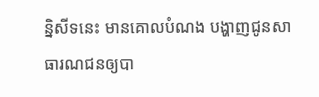ន្និសីទនេះ មានគោលបំណង បង្ហាញជូនសាធារណជនឲ្យបា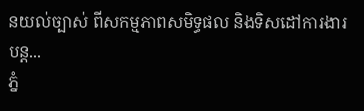នយល់ច្បាស់ ពីសកម្មភាពសមិទ្ធផល និងទិសដៅការងារបន្ដ...
ភ្នំ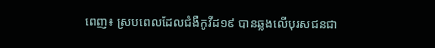ពេញ៖ ស្របពេលដែលជំងឺកូវីដ១៩ បានឆ្លងលើបុរសជនជា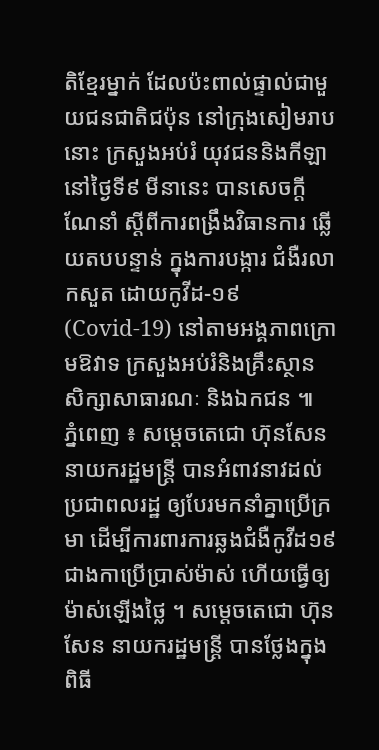តិខ្មែរម្នាក់ ដែលប៉ះពាល់ផ្ទាល់ជាមួយជនជាតិជប៉ុន នៅក្រុងសៀមរាបនោះ ក្រសួងអប់រំ យុវជននិងកីឡា នៅថ្ងៃទី៩ មីនានេះ បានសេចក្ដីណែនាំ ស្ដីពីការពង្រឹងវិធានការ ឆ្លើយតបបន្ទាន់ ក្នុងការបង្ការ ជំងឺរលាកសួត ដោយកូវីដ-១៩ (Covid-19) នៅតាមអង្គភាពក្រោមឱវាទ ក្រសួងអប់រំនិងគ្រឹះស្ថាន សិក្សាសាធារណៈ និងឯកជន ៕
ភ្នំពេញ ៖ សម្តេចតេជោ ហ៊ុនសែន នាយករដ្ឋមន្ត្រី បានអំពាវនាវដល់ ប្រជាពលរដ្ឋ ឲ្យបែរមកនាំគ្នាប្រើក្រមា ដើម្បីការពារការឆ្លងជំងឺកូវីដ១៩ ជាងកាប្រើប្រាស់ម៉ាស់ ហើយធ្វើឲ្យម៉ាស់ឡើងថ្លៃ ។ សម្តេចតេជោ ហ៊ុន សែន នាយករដ្ឋមន្ត្រី បានថ្លែងក្នុងពិធី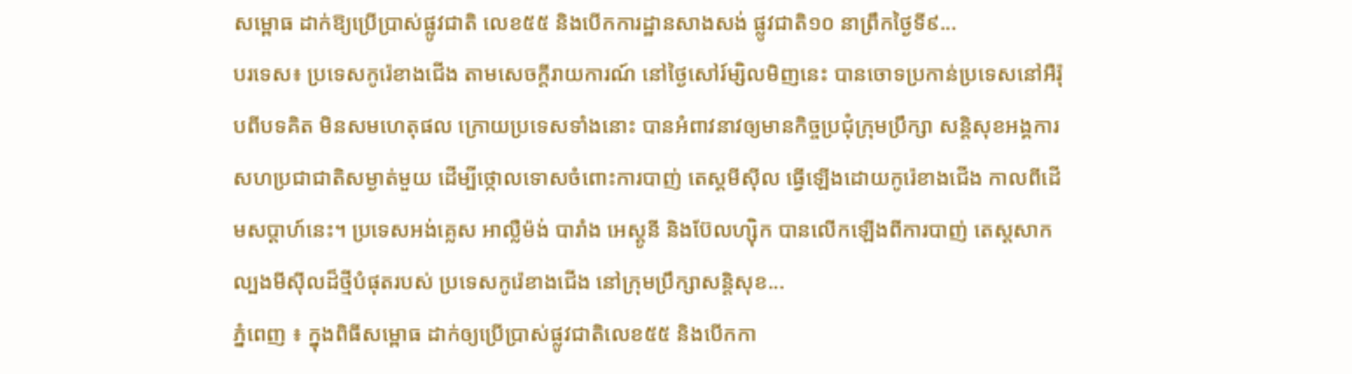សម្ពោធ ដាក់ឱ្យប្រើប្រាស់ផ្លូវជាតិ លេខ៥៥ និងបើកការដ្ឋានសាងសង់ ផ្លូវជាតិ១០ នាព្រឹកថ្ងៃទី៩...
បរទេស៖ ប្រទេសកូរ៉េខាងជើង តាមសេចក្តីរាយការណ៍ នៅថ្ងៃសៅរ៍ម្សិលមិញនេះ បានចោទប្រកាន់ប្រទេសនៅអឺរ៉ុបពីបទគិត មិនសមហេតុផល ក្រោយប្រទេសទាំងនោះ បានអំពាវនាវឲ្យមានកិច្ចប្រជុំក្រុមប្រឹក្សា សន្តិសុខអង្គការសហប្រជាជាតិសម្ងាត់មួយ ដើម្បីថ្កោលទោសចំពោះការបាញ់ តេស្តមីស៊ីល ធ្វើឡើងដោយកូរ៉េខាងជើង កាលពីដើមសប្ដាហ៍នេះ។ ប្រទេសអង់គ្លេស អាល្លឺម៉ង់ បារាំង អេស្តូនី និងប៊ែលហ្ស៊ិក បានលើកឡើងពីការបាញ់ តេស្តសាកល្បងមីស៊ីលដ៏ថ្មីបំផុតរបស់ ប្រទេសកូរ៉េខាងជើង នៅក្រុមប្រឹក្សាសន្តិសុខ...
ភ្នំពេញ ៖ ក្នុងពិធីសម្ពោធ ដាក់ឲ្យប្រើប្រាស់ផ្លូវជាតិលេខ៥៥ និងបើកកា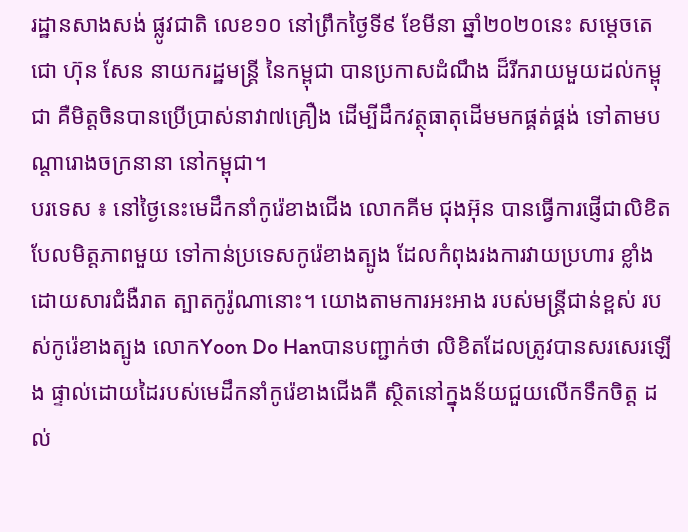រដ្ឋានសាងសង់ ផ្លូវជាតិ លេខ១០ នៅព្រឹកថ្ងៃទី៩ ខែមីនា ឆ្នាំ២០២០នេះ សម្ដេចតេជោ ហ៊ុន សែន នាយករដ្ឋមន្ត្រី នៃកម្ពុជា បានប្រកាសដំណឹង ដ៏រីករាយមួយដល់កម្ពុជា គឺមិត្តចិនបានប្រើប្រាស់នាវា៧គ្រឿង ដើម្បីដឹកវត្ថុធាតុដើមមកផ្គត់ផ្គង់ ទៅតាមបណ្ដារោងចក្រនានា នៅកម្ពុជា។
បរទេស ៖ នៅថ្ងៃនេះមេដឹកនាំកូរ៉េខាងជើង លោកគីម ជុងអ៊ុន បានធ្វើការផ្ញើជាលិខិត បែលមិត្តភាពមួយ ទៅកាន់ប្រទេសកូរ៉េខាងត្បូង ដែលកំពុងរងការវាយប្រហារ ខ្លាំងដោយសារជំងឺរាត ត្បាតកូរ៉ូណានោះ។ យោងតាមការអះអាង របស់មន្ត្រីជាន់ខ្ពស់ របស់កូរ៉េខាងត្បូង លោកYoon Do Hanបានបញ្ជាក់ថា លិខិតដែលត្រូវបានសរសេរឡើង ផ្ទាល់ដោយដៃរបស់មេដឹកនាំកូរ៉េខាងជើងគឺ ស្ថិតនៅក្នុងន័យជួយលើកទឹកចិត្ត ដល់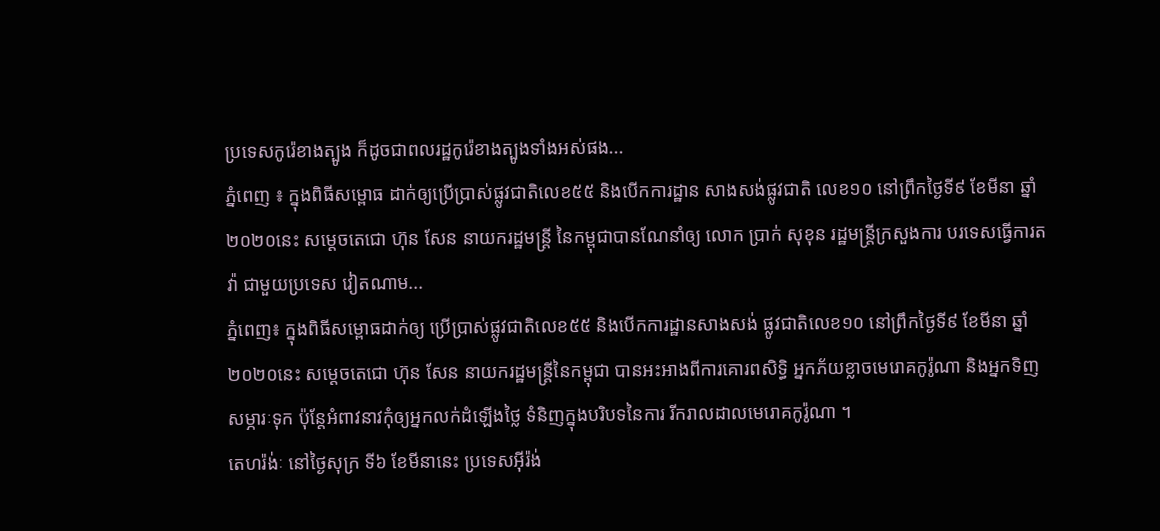ប្រទេសកូរ៉េខាងត្បូង ក៏ដូចជាពលរដ្ឋកូរ៉េខាងត្បូងទាំងអស់ផង...
ភ្នំពេញ ៖ ក្នុងពិធីសម្ពោធ ដាក់ឲ្យប្រើប្រាស់ផ្លូវជាតិលេខ៥៥ និងបើកការដ្ឋាន សាងសង់ផ្លូវជាតិ លេខ១០ នៅព្រឹកថ្ងៃទី៩ ខែមីនា ឆ្នាំ២០២០នេះ សម្ដេចតេជោ ហ៊ុន សែន នាយករដ្ឋមន្ត្រី នៃកម្ពុជាបានណែនាំឲ្យ លោក ប្រាក់ សុខុន រដ្ឋមន្រ្តីក្រសួងការ បរទេសធ្វើការតវ៉ា ជាមួយប្រទេស វៀតណាម...
ភ្នំពេញ៖ ក្នុងពិធីសម្ពោធដាក់ឲ្យ ប្រើប្រាស់ផ្លូវជាតិលេខ៥៥ និងបើកការដ្ឋានសាងសង់ ផ្លូវជាតិលេខ១០ នៅព្រឹកថ្ងៃទី៩ ខែមីនា ឆ្នាំ២០២០នេះ សម្ដេចតេជោ ហ៊ុន សែន នាយករដ្ឋមន្ត្រីនៃកម្ពុជា បានអះអាងពីការគោរពសិទ្ធិ អ្នកភ័យខ្លាចមេរោគកូរ៉ូណា និងអ្នកទិញសម្ភារៈទុក ប៉ុន្តែអំពាវនាវកុំឲ្យអ្នកលក់ដំឡើងថ្លៃ ទំនិញក្នុងបរិបទនៃការ រីករាលដាលមេរោគកូរ៉ូណា ។
តេហរ៉ង់ៈ នៅថ្ងៃសុក្រ ទី៦ ខែមីនានេះ ប្រទេសអ៊ីរ៉ង់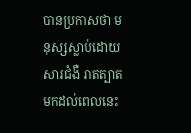បានប្រកាសថា មនុស្សស្លាប់ដោយសារជំងឺ រាតត្បាតមកដល់ពេលនេះ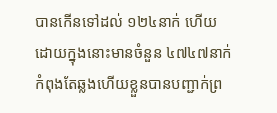បានកើនទៅដល់ ១២៤នាក់ ហើយដោយក្នុងនោះមានចំនួន ៤៧៤៧នាក់ កំពុងតែឆ្លងហើយខ្លួនបានបញ្ជាក់ព្រ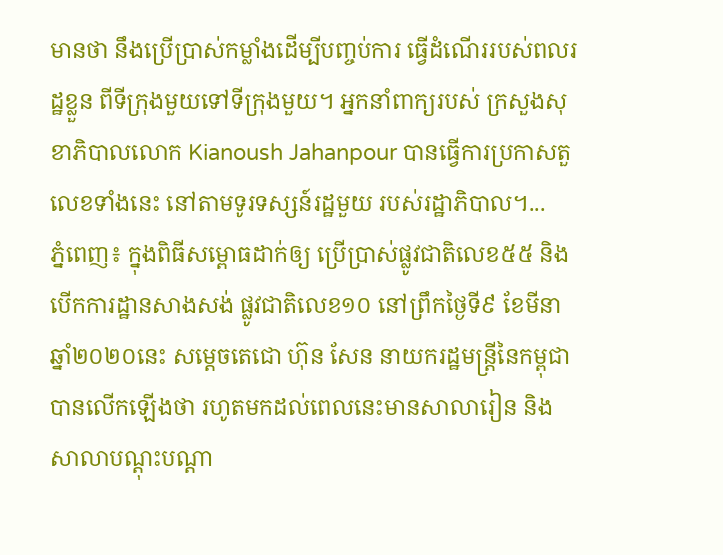មានថា នឹងប្រើប្រាស់កម្លាំងដើម្បីបញ្ចប់ការ ធ្វើដំណើររបស់ពលរដ្ឋខ្លួន ពីទីក្រុងមួយទៅទីក្រុងមួយ។ អ្នកនាំពាក្យរបស់ ក្រសួងសុខាភិបាលលោក Kianoush Jahanpour បានធ្វើការប្រកាសតួលេខទាំងនេះ នៅតាមទូរទស្សន៍រដ្ឋមួយ របស់រដ្ឋាភិបាល។...
ភ្នំពេញ៖ ក្នុងពិធីសម្ពោធដាក់ឲ្យ ប្រើប្រាស់ផ្លូវជាតិលេខ៥៥ និងបើកការដ្ឋានសាងសង់ ផ្លូវជាតិលេខ១០ នៅព្រឹកថ្ងៃទី៩ ខែមីនា ឆ្នាំ២០២០នេះ សម្ដេចតេជោ ហ៊ុន សែន នាយករដ្ឋមន្ត្រីនៃកម្ពុជា បានលើកឡើងថា រហូតមកដល់ពេលនេះមានសាលារៀន និងសាលាបណ្ដុះបណ្ដា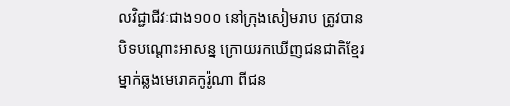លវិជ្ជាជីវៈជាង១០០ នៅក្រុងសៀមរាប ត្រូវបានបិទបណ្ដោះអាសន្ន ក្រោយរកឃើញជនជាតិខ្មែរ ម្នាក់ឆ្លងមេរោគកូរ៉ូណា ពីជន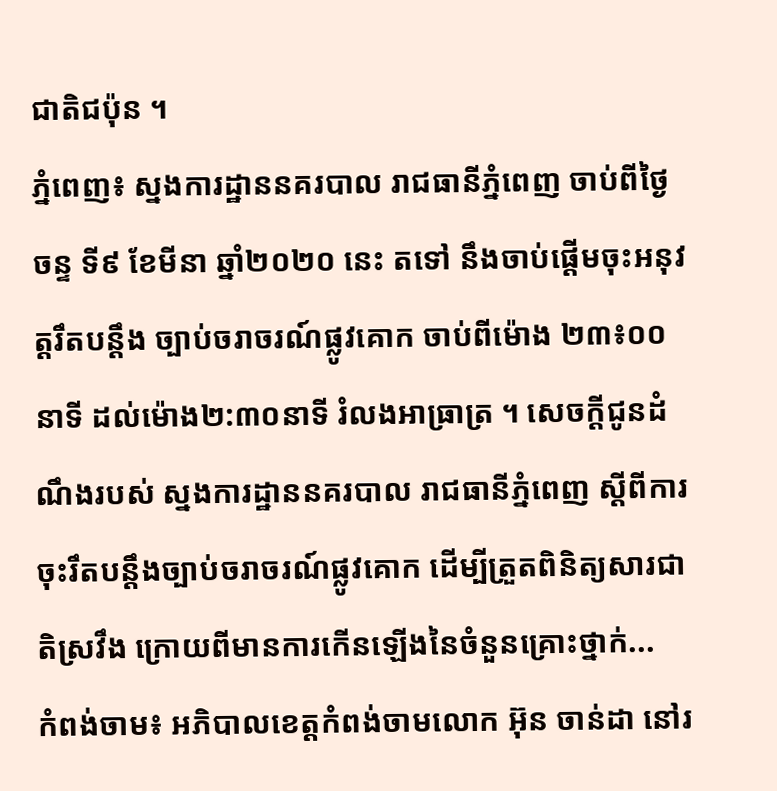ជាតិជប៉ុន ។
ភ្នំពេញ៖ ស្នងការដ្ឋាននគរបាល រាជធានីភ្នំពេញ ចាប់ពីថ្ងៃចន្ទ ទី៩ ខែមីនា ឆ្នាំ២០២០ នេះ តទៅ នឹងចាប់ផ្តើមចុះអនុវត្តរឹតបន្តឹង ច្បាប់ចរាចរណ៍ផ្លូវគោក ចាប់ពីម៉ោង ២៣៖០០នាទី ដល់ម៉ោង២:៣០នាទី រំលងអាធ្រាត្រ ។ សេចក្តីជូនដំណឹងរបស់ ស្នងការដ្ឋាននគរបាល រាជធានីភ្នំពេញ ស្តីពីការចុះរឹតបន្តឹងច្បាប់ចរាចរណ៍ផ្លូវគោក ដើម្បីត្រួតពិនិត្យសារជាតិស្រវឹង ក្រោយពីមានការកើនឡើងនៃចំនួនគ្រោះថ្នាក់...
កំពង់ចាម៖ អភិបាលខេត្តកំពង់ចាមលោក អ៊ុន ចាន់ដា នៅរ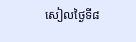សៀលថ្ងៃទី៨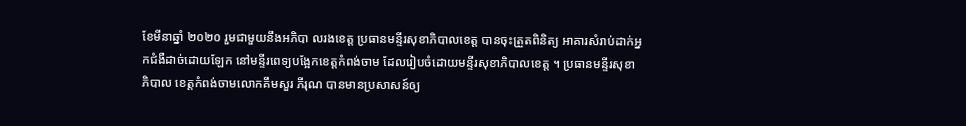ខែមីនាឆ្នាំ ២០២០ រួមជាមួយនឹងអភិបា លរងខេត្ត ប្រធានមន្ទីរសុខាភិបាលខេត្ត បានចុះត្រួតពិនិត្យ អាគារសំរាប់ដាក់អ្នកជំងឺដាច់ដោយឡែក នៅមន្ទីរពេទ្យបង្អែកខេត្តកំពង់ចាម ដែលរៀបចំដោយមន្ទីរសុខាភិបាលខេត្ត ។ ប្រធានមន្ទីរសុខាភិបាល ខេត្តកំពង់ចាមលោកគឹមសួរ ភីរុណ បានមានប្រសាសន៍ឲ្យ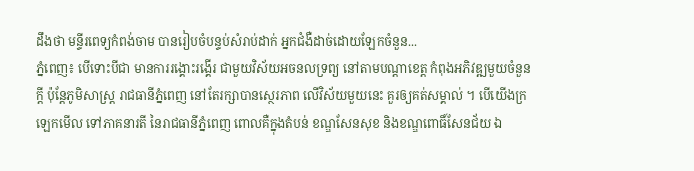ដឹងថា មន្ទីរពេទ្យកំពង់ចាម បានរៀបចំបន្ទប់សំរាប់ដាក់ អ្នកជំងឺដាច់ដោយឡែកចំនួន...
ភ្នំពេញ៖ បើទោះបីជា មានការរង្គោះរង្គើរ ជាមួយវិស័យអចនលទ្រព្យ នៅតាមបណ្តាខេត្ត កំពុងអភិវឌ្ឍមួយចំនួនក្តី ប៉ុន្តែភូមិសាស្ត្រ រាជធានីភ្នំពេញ នៅតែរក្សាបានស្ថេរភាព លើវិស័យមួយនេះ គួរឲ្យគត់សម្គាល់ ។ បើយើងក្រឡេកមើល ទៅភាគនារតី នៃរាជធានីភ្នំពេញ ពោលគឺក្នុងតំបន់ ខណ្ឌសែនសុខ និងខណ្ឌពោធិ៍សែនជ័យ ឯ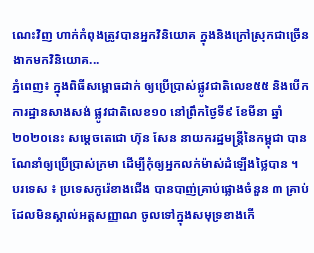ណេះវិញ ហាក់កំពុងត្រូវបានអ្នកវិនិយោគ ក្នុងនិងក្រៅស្រុកជាច្រើន ងាកមកវិនិយោគ...
ភ្នំពេញ៖ ក្នុងពិធីសម្ពោធដាក់ ឲ្យប្រើប្រាស់ផ្លូវជាតិលេខ៥៥ និងបើកការដ្ឋានសាងសង់ ផ្លូវជាតិលេខ១០ នៅព្រឹកថ្ងៃទី៩ ខែមីនា ឆ្នាំ២០២០នេះ សម្ដេចតេជោ ហ៊ុន សែន នាយករដ្ឋមន្ត្រីនៃកម្ពុជា បានណែនាំឲ្យប្រើប្រាស់ក្រមា ដើម្បីកុំឲ្យអ្នកលក់ម៉ាស់ដំឡើងថ្លៃបាន ។
បរទេស ៖ ប្រទេសកូរ៉េខាងជើង បានបាញ់គ្រាប់ផ្លោងចំនួន ៣ គ្រាប់ ដែលមិនស្គាល់អត្តសញ្ញាណ ចូលទៅក្នុងសមុទ្រខាងកើ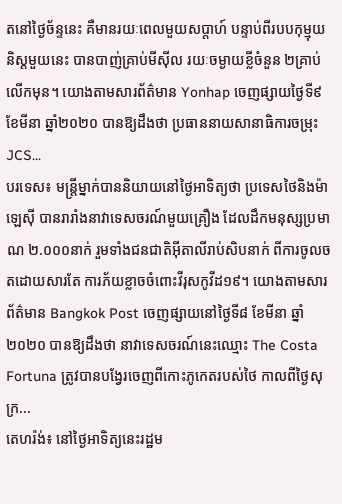តនៅថ្ងៃច័ន្ទនេះ គឺមានរយៈពេលមួយសប្តាហ៍ បន្ទាប់ពីរបបកុម្មុយនិស្តមួយនេះ បានបាញ់គ្រាប់មីស៊ីល រយៈចម្ងាយខ្លីចំនួន ២គ្រាប់ លើកមុន។ យោងតាមសារព័ត៌មាន Yonhap ចេញផ្សាយថ្ងៃទី៩ ខែមីនា ឆ្នាំ២០២០ បានឱ្យដឹងថា ប្រធាននាយសានាធិការចម្រុះ JCS...
បរទេស៖ មន្ត្រីម្នាក់បាននិយាយនៅថ្ងៃអាទិត្យថា ប្រទេសថៃនិងម៉ាឡេស៊ី បានរារាំងនាវាទេសចរណ៍មួយគ្រឿង ដែលដឹកមនុស្សប្រមាណ ២.០០០នាក់ រួមទាំងជនជាតិអ៊ីតាលីរាប់សិបនាក់ ពីការចូលចតដោយសារតែ ការភ័យខ្លាចចំពោះវីរុសកូវីដ១៩។ យោងតាមសារព័ត៌មាន Bangkok Post ចេញផ្សាយនៅថ្ងៃទី៨ ខែមីនា ឆ្នាំ២០២០ បានឱ្យដឹងថា នាវាទេសចរណ៍នេះឈ្មោះ The Costa Fortuna ត្រូវបានបង្វែរចេញពីកោះភូកេតរបស់ថៃ កាលពីថ្ងៃសុក្រ...
តេហរ៉ង់៖ នៅថ្ងៃអាទិត្យនេះរដ្ឋម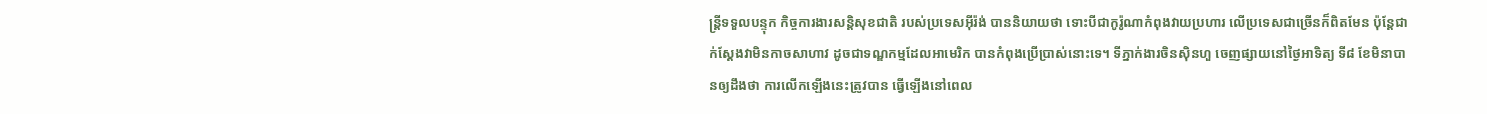ន្ត្រីទទួលបន្ទុក កិច្ចការងារសន្តិសុខជាតិ របស់ប្រទេសអ៊ីរ៉ង់ បាននិយាយថា ទោះបីជាកូរ៉ូណាកំពុងវាយប្រហារ លើប្រទេសជាច្រើនក៏ពិតមែន ប៉ុន្តែជាក់ស្តែងវាមិនកាចសាហាវ ដូចជាទណ្ឌកម្មដែលអាមេរិក បានកំពុងប្រើប្រាស់នោះទេ។ ទីភ្នាក់ងារចិនស៊ិនហួ ចេញផ្សាយនៅថ្ងៃអាទិត្យ ទី៨ ខែមិនាបានឲ្យដឹងថា ការលើកឡើងនេះត្រូវបាន ធ្វើឡើងនៅពេល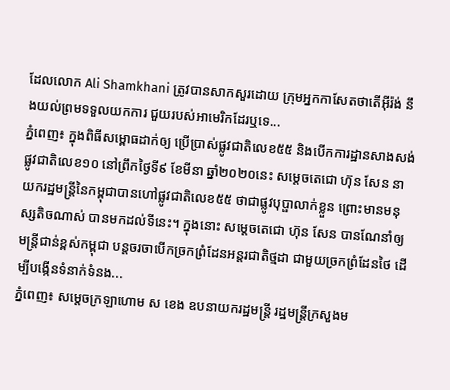ដែលលោក Ali Shamkhani ត្រូវបានសាកសួរដោយ ក្រុមអ្នកកាសែតថាតើអ៊ីរ៉ង់ នឹងយល់ព្រមទទួលយកការ ជួយរបស់អាមេរិកដែរឬទេ...
ភ្នំពេញ៖ ក្នុងពិធីសម្ពោធដាក់ឲ្យ ប្រើប្រាស់ផ្លូវជាតិលេខ៥៥ និងបើកការដ្ឋានសាងសង់ផ្លូវជាតិលេខ១០ នៅព្រឹកថ្ងៃទី៩ ខែមីនា ឆ្នាំ២០២០នេះ សម្ដេចតេជោ ហ៊ុន សែន នាយករដ្ឋមន្ត្រីនៃកម្ពុជាបានហៅផ្លូវជាតិលេខ៥៥ ថាជាផ្លូវបុប្ផាលាក់ខ្លួន ព្រោះមានមនុស្សតិចណាស់ បានមកដល់ទីនេះ។ ក្នុងនោះ សម្ដេចតេជោ ហ៊ុន សែន បានណែនាំឲ្យមន្រ្តីជាន់ខ្ពស់កម្ពុជា បន្តចរចាបើកច្រកព្រំដែនអន្តរជាតិថ្មដា ជាមួយច្រកព្រំដែនថៃ ដើម្បីបង្កើនទំនាក់ទំនង...
ភ្នំពេញ៖ សម្ដេចក្រឡាហោម ស ខេង ឧបនាយករដ្ឋមន្ត្រី រដ្ឋមន្ត្រីក្រសួងម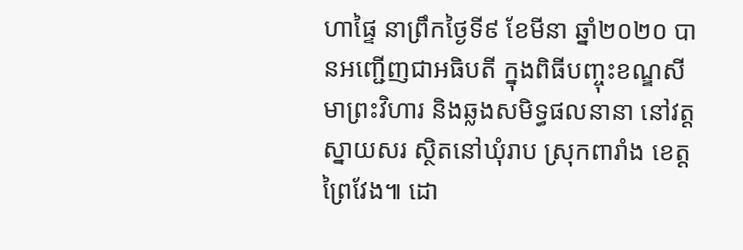ហាផ្ទៃ នាព្រឹកថ្ងៃទី៩ ខែមីនា ឆ្នាំ២០២០ បានអញ្ជើញជាអធិបតី ក្នុងពិធីបញ្ចុះខណ្ឌសីមាព្រះវិហារ និងឆ្លងសមិទ្ធផលនានា នៅវត្តស្នាយសរ ស្ថិតនៅឃុំរាប ស្រុកពារាំង ខេត្តព្រៃវែង៕ ដោ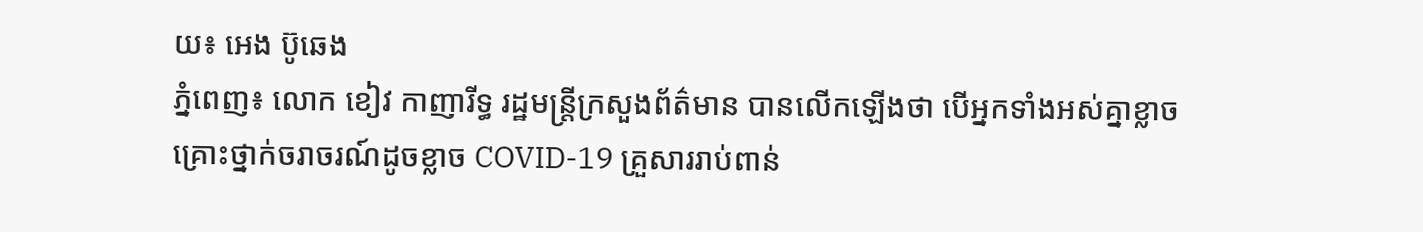យ៖ អេង ប៊ូឆេង
ភ្នំពេញ៖ លោក ខៀវ កាញារីទ្ធ រដ្ឋមន្រ្តីក្រសួងព័ត៌មាន បានលើកឡើងថា បើអ្នកទាំងអស់គ្នាខ្លាចគ្រោះថ្នាក់ចរាចរណ៍ដូចខ្លាច COVID-19 គ្រួសាររាប់ពាន់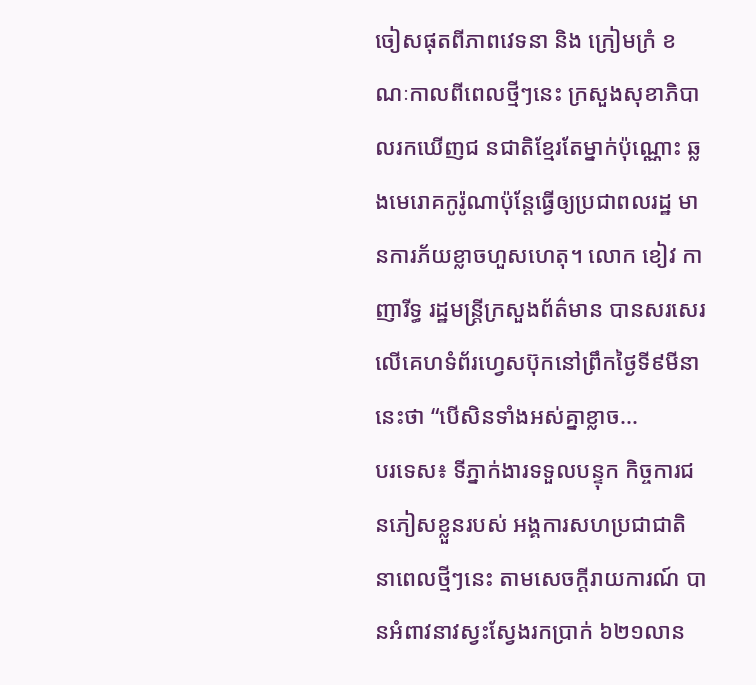ចៀសផុតពីភាពវេទនា និង ក្រៀមក្រំ ខណៈកាលពីពេលថ្មីៗនេះ ក្រសួងសុខាភិបាលរកឃើញជ នជាតិខ្មែរតែម្នាក់ប៉ុណ្ណោះ ឆ្លងមេរោគកូរ៉ូណាប៉ុន្តែធ្វើឲ្យប្រជាពលរដ្ឋ មានការភ័យខ្លាចហួសហេតុ។ លោក ខៀវ កាញារីទ្ធ រដ្ឋមន្រ្តីក្រសួងព័ត៌មាន បានសរសេរលើគេហទំព័រហ្វេសប៊ុកនៅព្រឹកថ្ងៃទី៩មីនានេះថា “បើសិនទាំងអស់គ្នាខ្លាច...
បរទេស៖ ទីភ្នាក់ងារទទួលបន្ទុក កិច្ចការជនភៀសខ្លួនរបស់ អង្គការសហប្រជាជាតិ នាពេលថ្មីៗនេះ តាមសេចក្តីរាយការណ៍ បានអំពាវនាវស្វះស្វែងរកប្រាក់ ៦២១លាន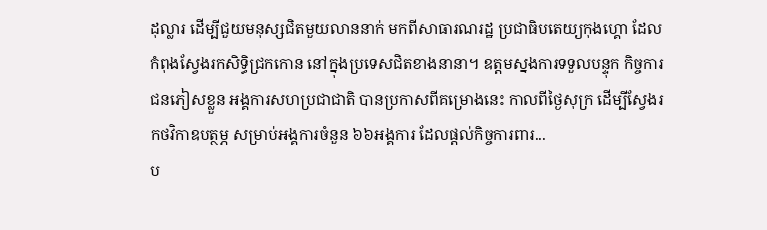ដុល្លារ ដើម្បីជួយមនុស្សជិតមួយលាននាក់ មកពីសាធារណរដ្ឋ ប្រជាធិបតេយ្យកុងហ្គោ ដែលកំពុងស្វែងរកសិទ្ធិជ្រកកោន នៅក្នុងប្រទេសជិតខាងនានា។ ឧត្តមស្នងការទទួលបន្ទុក កិច្ចការជនភៀសខ្លួន អង្គការសហប្រជាជាតិ បានប្រកាសពីគម្រោងនេះ កាលពីថ្ងៃសុក្រ ដើម្បីស្វែងរកថវិកាឧបត្ថម្ភ សម្រាប់អង្គការចំនួន ៦៦អង្គការ ដែលផ្តល់កិច្ចការពារ...
ប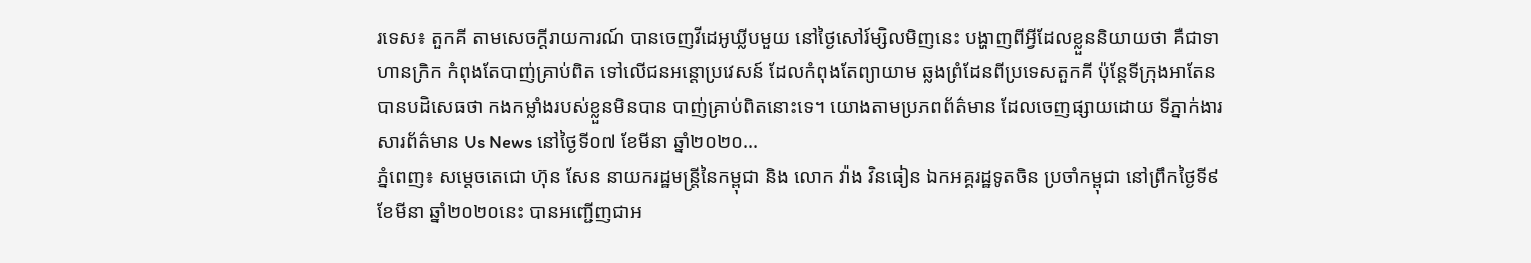រទេស៖ តួកគី តាមសេចក្តីរាយការណ៍ បានចេញវីដេអូឃ្លីបមួយ នៅថ្ងៃសៅរ៍ម្សិលមិញនេះ បង្ហាញពីអ្វីដែលខ្លួននិយាយថា គឺជាទាហានក្រិក កំពុងតែបាញ់គ្រាប់ពិត ទៅលើជនអន្តោប្រវេសន៍ ដែលកំពុងតែព្យាយាម ឆ្លងព្រំដែនពីប្រទេសតួកគី ប៉ុន្តែទីក្រុងអាតែនបានបដិសេធថា កងកម្លាំងរបស់ខ្លួនមិនបាន បាញ់គ្រាប់ពិតនោះទេ។ យោងតាមប្រភពព័ត៌មាន ដែលចេញផ្សាយដោយ ទីភ្នាក់ងារសារព័ត៌មាន Us News នៅថ្ងៃទី០៧ ខែមីនា ឆ្នាំ២០២០...
ភ្នំពេញ៖ សម្ដេចតេជោ ហ៊ុន សែន នាយករដ្ឋមន្ត្រីនៃកម្ពុជា និង លោក វ៉ាង វិនធៀន ឯកអគ្គរដ្ឋទូតចិន ប្រចាំកម្ពុជា នៅព្រឹកថ្ងៃទី៩ ខែមីនា ឆ្នាំ២០២០នេះ បានអញ្ជើញជាអ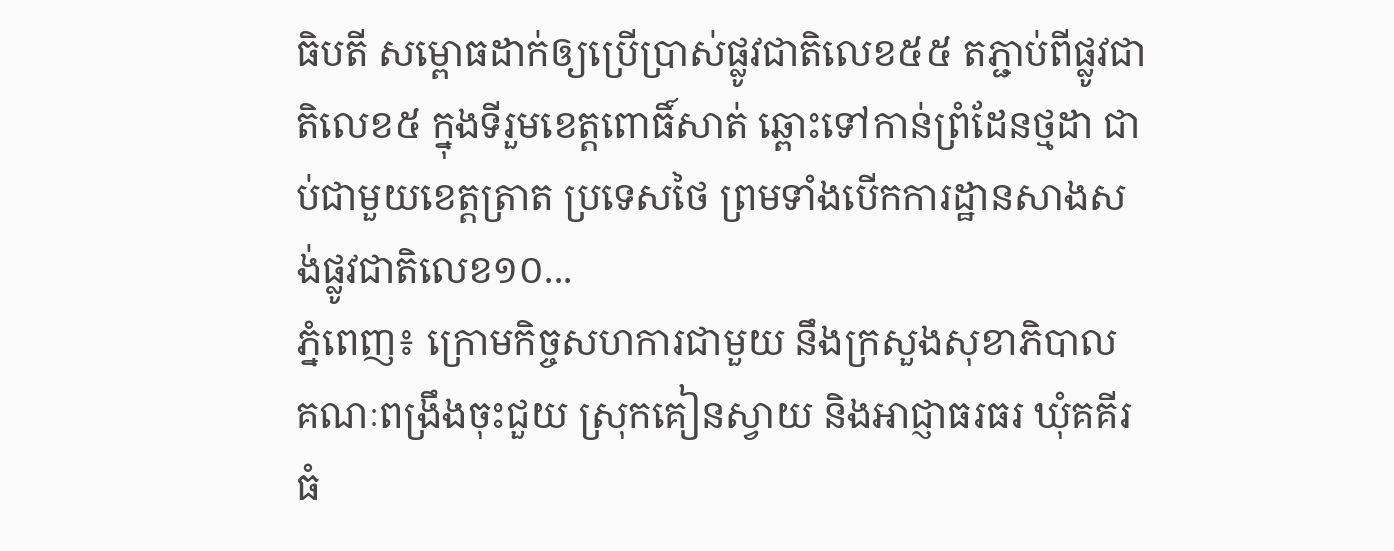ធិបតី សម្ពោធដាក់ឲ្យប្រើប្រាស់ផ្លូវជាតិលេខ៥៥ តភ្ជាប់ពីផ្លូវជាតិលេខ៥ ក្នុងទីរួមខេត្តពោធិ៍សាត់ ឆ្ពោះទៅកាន់ព្រំដែនថ្មដា ជាប់ជាមួយខេត្តត្រាត ប្រទេសថៃ ព្រមទាំងបើកការដ្ឋានសាងសង់ផ្លូវជាតិលេខ១០...
ភ្នំពេញ៖ ក្រោមកិច្ចសហការជាមួយ នឹងក្រសួងសុខាភិបាល គណៈពង្រឹងចុះជួយ ស្រុកគៀនស្វាយ និងអាជ្ញាធរធរ ឃុំគគីរធំ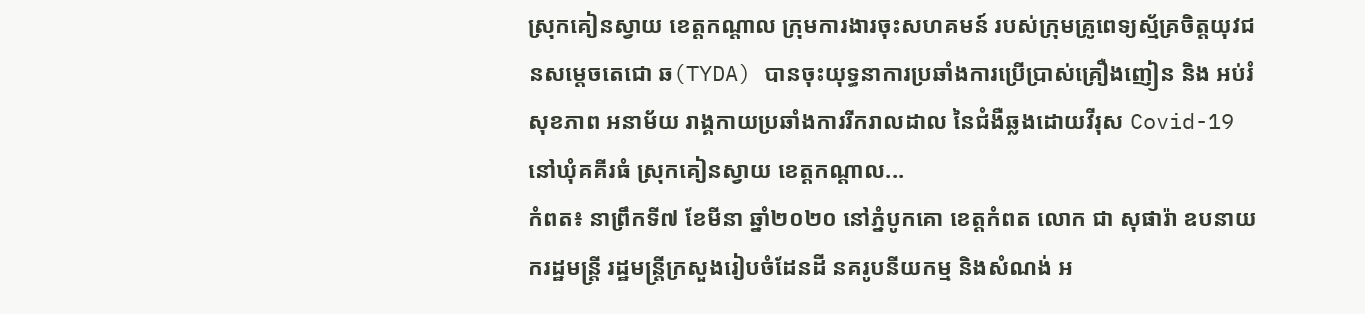ស្រុកគៀនស្វាយ ខេត្តកណ្តាល ក្រុមការងារចុះសហគមន៍ របស់ក្រុមគ្រូពេទ្យស្ម័គ្រចិត្តយុវជនសម្តេចតេជោ ឆ(TYDA) បានចុះយុទ្ធនាការប្រឆាំងការប្រើប្រាស់គ្រឿងញៀន និង អប់រំសុខភាព អនាម័យ រាង្គកាយប្រឆាំងការរីករាលដាល នៃជំងឺឆ្លងដោយវីរុស Covid-19 នៅឃុំគគីរធំ ស្រុកគៀនស្វាយ ខេត្តកណ្តាល...
កំពត៖ នាព្រឹកទី៧ ខែមីនា ឆ្នាំ២០២០ នៅភ្នំបូកគោ ខេត្តកំពត លោក ជា សុផារ៉ា ឧបនាយករដ្ឋមន្រ្តី រដ្ឋមន្ត្រីក្រសួងរៀបចំដែនដី នគរូបនីយកម្ម និងសំណង់ អ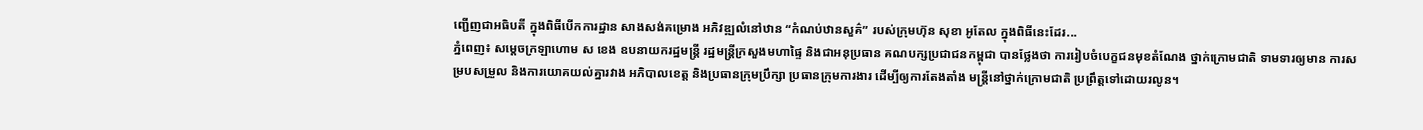ញ្ជើញជាអធិបតី ក្នុងពិធីបើកការដ្ឋាន សាងសង់គម្រោង អភិវឌ្ឍលំនៅឋាន “កំណប់ឋានសួគ៌” របស់ក្រុមហ៊ុន សុខា អូតែល ក្នុងពិធីនេះដែរ...
ភ្នំពេញ៖ សម្ដេចក្រឡាហោម ស ខេង ឧបនាយករដ្ឋមន្ដ្រី រដ្ឋមន្ដ្រីក្រសួងមហាផ្ទៃ និងជាអនុប្រធាន គណបក្សប្រជាជនកម្ពុជា បានថ្លែងថា ការរៀបចំបេក្ខជនមុខតំណែង ថ្នាក់ក្រោមជាតិ ទាមទារឲ្យមាន ការសម្របសម្រួល និងការយោគយល់គ្នារវាង អភិបាលខេត្ត និងប្រធានក្រុមប្រឹក្សា ប្រធានក្រុមការងារ ដើម្បីឲ្យការតែងតាំង មន្ត្រីនៅថ្នាក់ក្រោមជាតិ ប្រព្រឹត្តទៅដោយរលូន។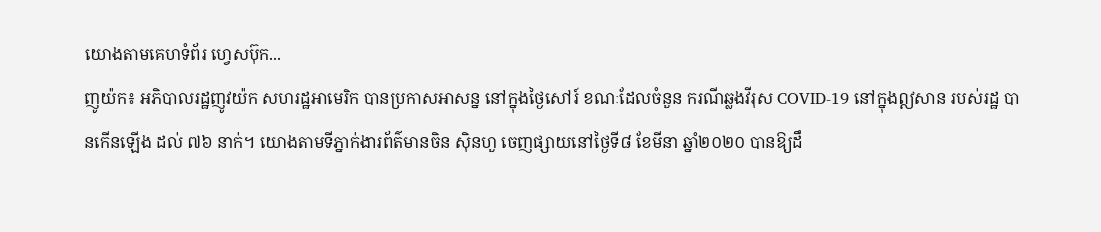យោងតាមគេហទំព័រ ហ្វេសប៊ុក...
ញូយ៉ក៖ អភិបាលរដ្ឋញូវយ៉ក សហរដ្ឋអាមេរិក បានប្រកាសអាសន្ន នៅក្នុងថ្ងៃសៅរ៍ ខណៈដែលចំនួន ករណីឆ្លងវីរុស COVID-19 នៅក្នុងឦសាន របស់រដ្ឋ បានកើនឡើង ដល់ ៧៦ នាក់។ យោងតាមទីភ្នាក់ងារព័ត៌មានចិន ស៊ិនហួ ចេញផ្សាយនៅថ្ងៃទី៨ ខែមីនា ឆ្នាំ២០២០ បានឱ្យដឹ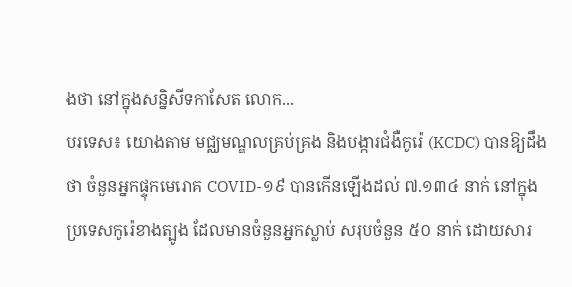ងថា នៅក្នុងសន្និសីទកាសែត លោក...
បរទេស៖ យោងតាម មជ្ឈមណ្ឌលគ្រប់គ្រង និងបង្ការជំងឺកូរ៉េ (KCDC) បានឱ្យដឹងថា ចំនួនអ្នកផ្ទុកមេរោគ COVID-១៩ បានកើនឡើងដល់ ៧.១៣៤ នាក់ នៅក្នុងប្រទេសកូរ៉េខាងត្បូង ដែលមានចំនួនអ្នកស្លាប់ សរុបចំនួន ៥០ នាក់ ដោយសារ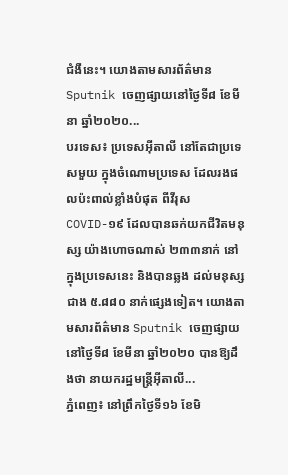ជំងឺនេះ។ យោងតាមសារព័ត៌មាន Sputnik ចេញផ្សាយនៅថ្ងៃទី៨ ខែមីនា ឆ្នាំ២០២០...
បរទេស៖ ប្រទេសអ៊ីតាលី នៅតែជាប្រទេសមួយ ក្នុងចំណោមប្រទេស ដែលរងផលប៉ះពាល់ខ្លាំងបំផុត ពីវីរុស COVID-១៩ ដែលបានឆក់យកជីវិតមនុស្ស យ៉ាងហោចណាស់ ២៣៣នាក់ នៅក្នុងប្រទេសនេះ និងបានឆ្លង ដល់មនុស្សជាង ៥.៨៨០ នាក់ផ្សេងទៀត។ យោងតាមសារព័ត៌មាន Sputnik ចេញផ្សាយនៅថ្ងៃទី៨ ខែមីនា ឆ្នាំ២០២០ បានឱ្យដឹងថា នាយករដ្ឋមន្រ្តីអ៊ីតាលី...
ភ្នំពេញ៖ នៅព្រឹកថ្ងៃទី១៦ ខែមិ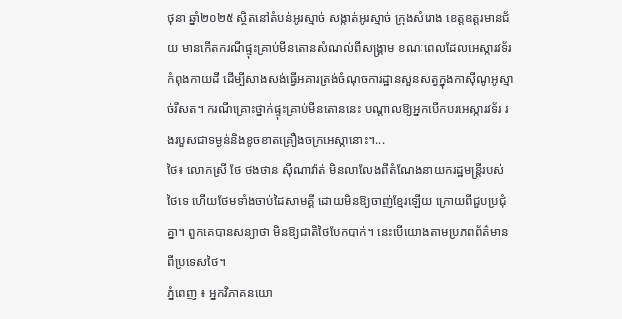ថុនា ឆ្នាំ២០២៥ ស្ថិតនៅតំបន់អូរស្មាច់ សង្កាត់អូរស្មាច់ ក្រុងសំរោង ខេត្តឧត្តរមានជ័យ មានកើតករណីផ្ទុះគ្រាប់មីនតោនសំណល់ពីសង្គ្រាម ខណៈពេលដែលអេស្ការវទ័រកំពុងកាយដី ដើម្បីសាងសង់ធ្វើអគារត្រង់ចំណុចការដ្ឋានសួនសត្វក្នុងកាស៊ីណូអូស្មាច់រីសត។ ករណីគ្រោះថ្នាក់ផ្ទុះគ្រាប់មីនតោននេះ បណ្តាលឱ្យអ្នកបើកបរអេស្ការវទ័រ រងរបួសជាទម្ងន់និងខូចខាតគ្រឿងចក្រអេស្កានោះ។...
ថៃ៖ លោកស្រី ថែ ថងថាន ស៊ីណាវ៉ាត់ មិនលាលែងពីតំណែងនាយករដ្ឋមន្រ្តីរបស់ថៃទេ ហើយថែមទាំងចាប់ដៃសាមគ្គី ដោយមិនឱ្យចាញ់ខ្មែរឡើយ ក្រោយពីជួបប្រជុំគ្នា។ ពួកគេបានសន្យាថា មិនឱ្យជាតិថៃបែកបាក់។ នេះបើយោងតាមប្រភពព័ត៌មានពីប្រទេសថៃ។
ភ្នំពេញ ៖ អ្នកវិភាគនយោ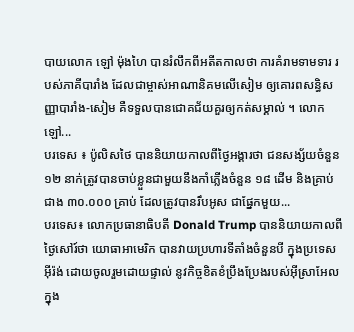បាយលោក ឡៅ ម៉ុងហៃ បានរំលឹកពីអតីតកាលថា ការគំរាមទាមទារ របស់ភាគីបារាំង ដែលជាម្ចាស់អាណានិគមលើសៀម ឲ្យគោរពសន្ធិសញ្ញាបារាំង-សៀម គឺទទួលបានជោគជ័យគួរឲ្យកត់សម្គាល់ ។ លោក ឡៅ...
បរទេស ៖ ប៉ូលិសថៃ បាននិយាយកាលពីថ្ងៃអង្គារថា ជនសង្ស័យចំនួន ១២ នាក់ត្រូវបានចាប់ខ្លួនជាមួយនឹងកាំភ្លើងចំនួន ១៨ ដើម និងគ្រាប់ជាង ៣០.០០០ គ្រាប់ ដែលត្រូវបានរឹបអូស ជាផ្នែកមួយ...
បរទេស៖ លោកប្រធានាធិបតី Donald Trump បាននិយាយកាលពីថ្ងៃសៅរ៍ថា យោធាអាមេរិក បានវាយប្រហារទីតាំងចំនួនបី ក្នុងប្រទេសអ៊ីរ៉ង់ ដោយចូលរួមដោយផ្ទាល់ នូវកិច្ចខិតខំប្រឹងប្រែងរបស់អ៊ីស្រាអែល ក្នុង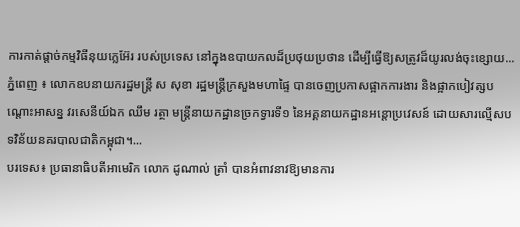ការកាត់ផ្តាច់កម្មវិធីនុយក្លេអ៊ែរ របស់ប្រទេស នៅក្នុងឧបាយកលដ៏ប្រថុយប្រថាន ដើម្បីធ្វើឱ្យសត្រូវដ៏យូរលង់ចុះខ្សោយ...
ភ្នំពេញ ៖ លោកឧបនាយករដ្ឋមន្ដ្រី ស សុខា រដ្ឋមន្ដ្រីក្រសួងមហាផ្ទៃ បានចេញប្រកាសផ្អាកការងារ និងផ្អាកបៀវត្សបណ្ដោះអាសន្ន វរសេនីយ៍ឯក ឈឹម រត្ថា មន្ដ្រីនាយកដ្ឋានច្រកទ្វារទី១ នៃអគ្គនាយកដ្ឋានអន្ដោប្រវេសន៍ ដោយសារល្មើសបទវិន័យនគរបាលជាតិកម្ពុជា។...
បរទេស៖ ប្រធានាធិបតីអាមេរិក លោក ដូណាល់ ត្រាំ បានអំពាវនាវឱ្យមានការ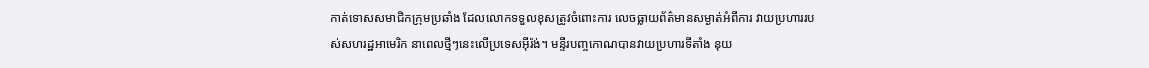កាត់ទោសសមាជិកក្រុមប្រឆាំង ដែលលោកទទួលខុសត្រូវចំពោះការ លេចធ្លាយព័ត៌មានសម្ងាត់អំពីការ វាយប្រហាររបស់សហរដ្ឋអាមេរិក នាពេលថ្មីៗនេះលើប្រទេសអ៊ីរ៉ង់។ មន្ទីរបញ្ចកោណបានវាយប្រហារទីតាំង នុយ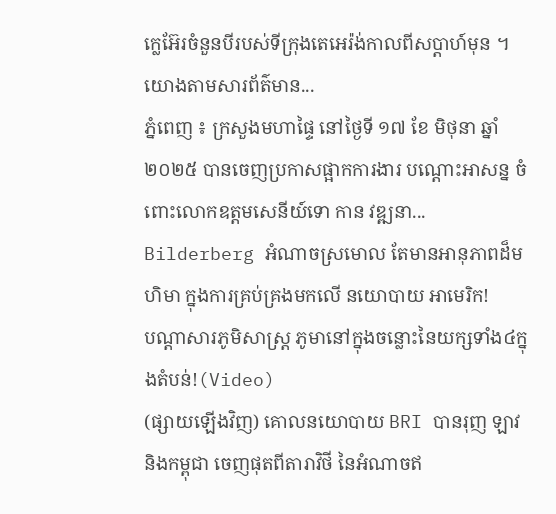ក្លេអ៊ែរចំនួនបីរបស់ទីក្រុងតេអេរ៉ង់កាលពីសប្តាហ៍មុន ។ យោងតាមសារព័ត៌មាន...
ភ្នំពេញ ៖ ក្រសួងមហាផ្ទៃ នៅថ្ងៃទី ១៧ ខែ មិថុនា ឆ្នាំ ២០២៥ បានចេញប្រកាសផ្អាកការងារ បណ្ដោះអាសន្ន ចំពោះលោកឧត្ដមសេនីយ៍ទោ កាន វឌ្ឍនា...
Bilderberg អំណាចស្រមោល តែមានអានុភាពដ៏មហិមា ក្នុងការគ្រប់គ្រងមកលើ នយោបាយ អាមេរិក!
បណ្ដាសារភូមិសាស្រ្ត ភូមានៅក្នុងចន្លោះនៃយក្សទាំង៤ក្នុងតំបន់!(Video)
(ផ្សាយឡើងវិញ) គោលនយោបាយ BRI បានរុញ ឡាវនិងកម្ពុជា ចេញផុតពីតារាវិថី នៃអំណាចឥ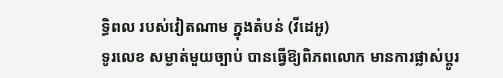ទ្ធិពល របស់វៀតណាម ក្នុងតំបន់ (វីដេអូ)
ទូរលេខ សម្ងាត់មួយច្បាប់ បានធ្វើឱ្យពិភពលោក មានការផ្លាស់ប្ដូរ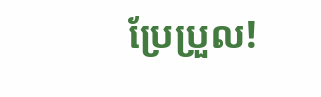ប្រែប្រួល!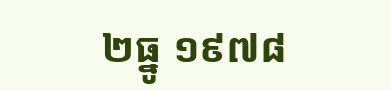២ធ្នូ ១៩៧៨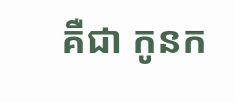គឺជា កូនក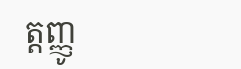ត្តញ្ញូ